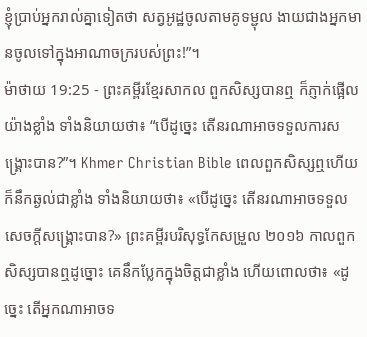ខ្ញុំប្រាប់អ្នករាល់គ្នាទៀតថា សត្វអូដ្ឋចូលតាមគូទម្ជុល ងាយជាងអ្នកមានចូលទៅក្នុងអាណាចក្ររបស់ព្រះ!”។
ម៉ាថាយ 19:25 - ព្រះគម្ពីរខ្មែរសាកល ពួកសិស្សបានឮ ក៏ភ្ញាក់ផ្អើលយ៉ាងខ្លាំង ទាំងនិយាយថា៖ “បើដូច្នេះ តើនរណាអាចទទួលការសង្គ្រោះបាន?”។ Khmer Christian Bible ពេលពួកសិស្សឮហើយ ក៏នឹកឆ្ងល់ជាខ្លាំង ទាំងនិយាយថា៖ «បើដូច្នេះ តើនរណាអាចទទួលសេចក្ដីសង្គ្រោះបាន?» ព្រះគម្ពីរបរិសុទ្ធកែសម្រួល ២០១៦ កាលពួកសិស្សបានឮដូច្នោះ គេនឹកប្លែកក្នុងចិត្តជាខ្លាំង ហើយពោលថា៖ «ដូច្នេះ តើអ្នកណាអាចទ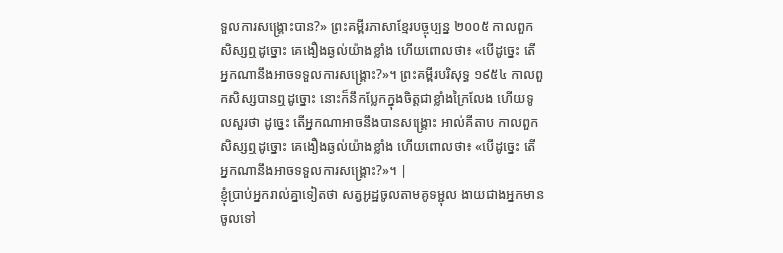ទួលការសង្គ្រោះបាន?» ព្រះគម្ពីរភាសាខ្មែរបច្ចុប្បន្ន ២០០៥ កាលពួកសិស្សឮដូច្នោះ គេងឿងឆ្ងល់យ៉ាងខ្លាំង ហើយពោលថា៖ «បើដូច្នេះ តើអ្នកណានឹងអាចទទួលការសង្គ្រោះ?»។ ព្រះគម្ពីរបរិសុទ្ធ ១៩៥៤ កាលពួកសិស្សបានឮដូច្នោះ នោះក៏នឹកប្លែកក្នុងចិត្តជាខ្លាំងក្រៃលែង ហើយទូលសួរថា ដូច្នេះ តើអ្នកណាអាចនឹងបានសង្គ្រោះ អាល់គីតាប កាលពួកសិស្សឮដូច្នោះ គេងឿងឆ្ងល់យ៉ាងខ្លាំង ហើយពោលថា៖ «បើដូច្នេះ តើអ្នកណានឹងអាចទទួលការសង្គ្រោះ?»។ |
ខ្ញុំប្រាប់អ្នករាល់គ្នាទៀតថា សត្វអូដ្ឋចូលតាមគូទម្ជុល ងាយជាងអ្នកមានចូលទៅ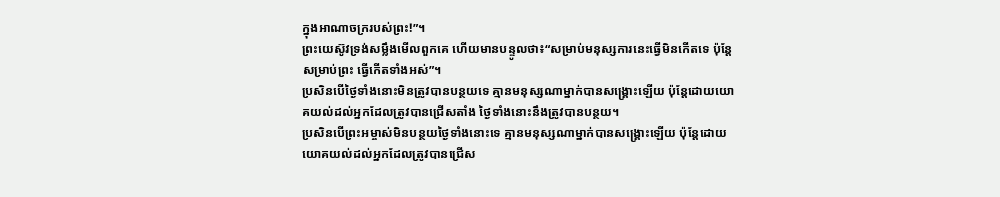ក្នុងអាណាចក្ររបស់ព្រះ!”។
ព្រះយេស៊ូវទ្រង់សម្លឹងមើលពួកគេ ហើយមានបន្ទូលថា៖“សម្រាប់មនុស្សការនេះធ្វើមិនកើតទេ ប៉ុន្តែសម្រាប់ព្រះ ធ្វើកើតទាំងអស់”។
ប្រសិនបើថ្ងៃទាំងនោះមិនត្រូវបានបន្ថយទេ គ្មានមនុស្សណាម្នាក់បានសង្គ្រោះឡើយ ប៉ុន្តែដោយយោគយល់ដល់អ្នកដែលត្រូវបានជ្រើសតាំង ថ្ងៃទាំងនោះនឹងត្រូវបានបន្ថយ។
ប្រសិនបើព្រះអម្ចាស់មិនបន្ថយថ្ងៃទាំងនោះទេ គ្មានមនុស្សណាម្នាក់បានសង្គ្រោះឡើយ ប៉ុន្តែដោយយោគយល់ដល់អ្នកដែលត្រូវបានជ្រើស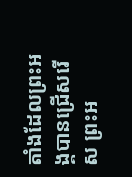តាំងដែលព្រះអង្គបានជ្រើសរើស ព្រះអ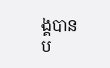ង្គបានប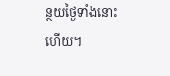ន្ថយថ្ងៃទាំងនោះហើយ។